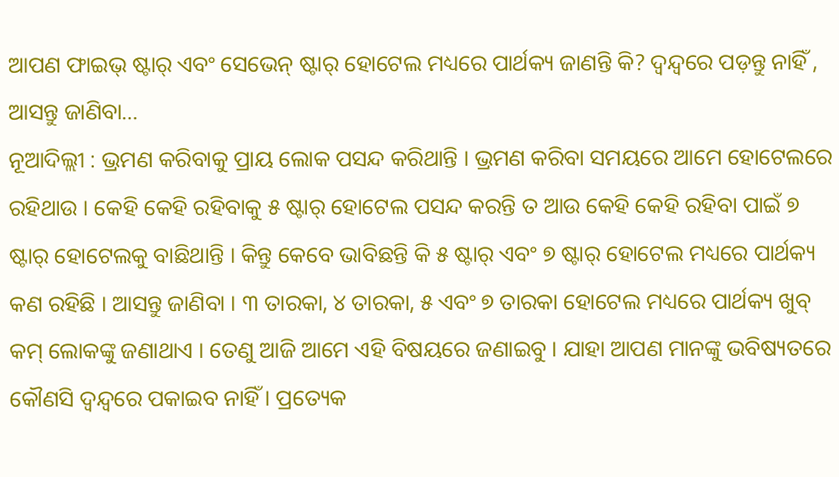ଆପଣ ଫାଇଭ୍ ଷ୍ଟାର୍ ଏବଂ ସେଭେନ୍ ଷ୍ଟାର୍ ହୋଟେଲ ମଧ୍ୟରେ ପାର୍ଥକ୍ୟ ଜାଣନ୍ତି କି? ଦ୍ୱନ୍ଦ୍ୱରେ ପଡ଼ନ୍ତୁ ନାହିଁ , ଆସନ୍ତୁ ଜାଣିବା…
ନୂଆଦିଲ୍ଲୀ : ଭ୍ରମଣ କରିବାକୁ ପ୍ରାୟ ଲୋକ ପସନ୍ଦ କରିଥାନ୍ତି । ଭ୍ରମଣ କରିବା ସମୟରେ ଆମେ ହୋଟେଲରେ ରହିଥାଉ । କେହି କେହି ରହିବାକୁ ୫ ଷ୍ଟାର୍ ହୋଟେଲ ପସନ୍ଦ କରନ୍ତି ତ ଆଉ କେହି କେହି ରହିବା ପାଇଁ ୭ ଷ୍ଟାର୍ ହୋଟେଲକୁ ବାଛିଥାନ୍ତି । କିନ୍ତୁ କେବେ ଭାବିଛନ୍ତି କି ୫ ଷ୍ଟାର୍ ଏବଂ ୭ ଷ୍ଟାର୍ ହୋଟେଲ ମଧ୍ୟରେ ପାର୍ଥକ୍ୟ କଣ ରହିଛି । ଆସନ୍ତୁ ଜାଣିବା । ୩ ତାରକା, ୪ ତାରକା, ୫ ଏବଂ ୭ ତାରକା ହୋଟେଲ ମଧ୍ୟରେ ପାର୍ଥକ୍ୟ ଖୁବ୍ କମ୍ ଲୋକଙ୍କୁ ଜଣାଥାଏ । ତେଣୁ ଆଜି ଆମେ ଏହି ବିଷୟରେ ଜଣାଇବୁ । ଯାହା ଆପଣ ମାନଙ୍କୁ ଭବିଷ୍ୟତରେ କୌଣସି ଦ୍ବନ୍ଦ୍ବରେ ପକାଇବ ନାହିଁ । ପ୍ରତ୍ୟେକ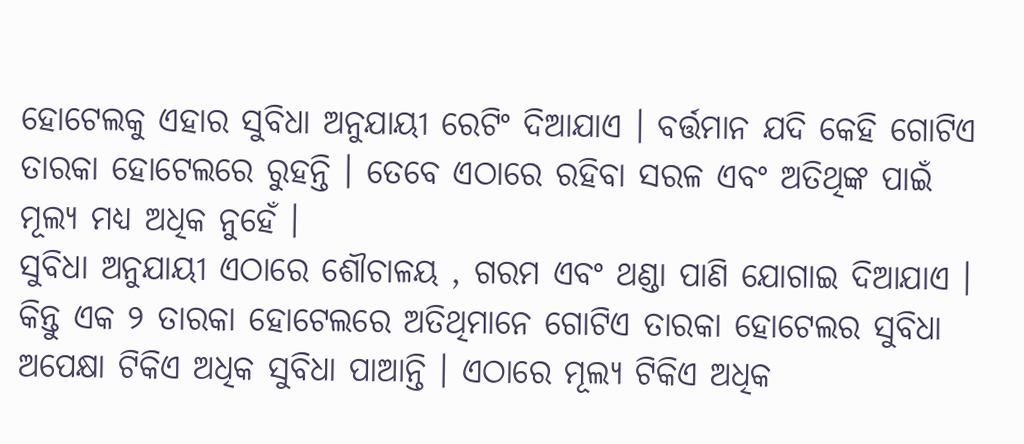ହୋଟେଲକୁ ଏହାର ସୁବିଧା ଅନୁଯାୟୀ ରେଟିଂ ଦିଆଯାଏ । ବର୍ତ୍ତମାନ ଯଦି କେହି ଗୋଟିଏ ତାରକା ହୋଟେଲରେ ରୁହନ୍ତି । ତେବେ ଏଠାରେ ରହିବା ସରଳ ଏବଂ ଅତିଥିଙ୍କ ପାଇଁ ମୂଲ୍ୟ ମଧ୍ୟ ଅଧିକ ନୁହେଁ ।
ସୁବିଧା ଅନୁଯାୟୀ ଏଠାରେ ଶୌଚାଳୟ , ଗରମ ଏବଂ ଥଣ୍ଡା ପାଣି ଯୋଗାଇ ଦିଆଯାଏ । କିନ୍ତୁ ଏକ ୨ ତାରକା ହୋଟେଲରେ ଅତିଥିମାନେ ଗୋଟିଏ ତାରକା ହୋଟେଲର ସୁବିଧା ଅପେକ୍ଷା ଟିକିଏ ଅଧିକ ସୁବିଧା ପାଆନ୍ତି । ଏଠାରେ ମୂଲ୍ୟ ଟିକିଏ ଅଧିକ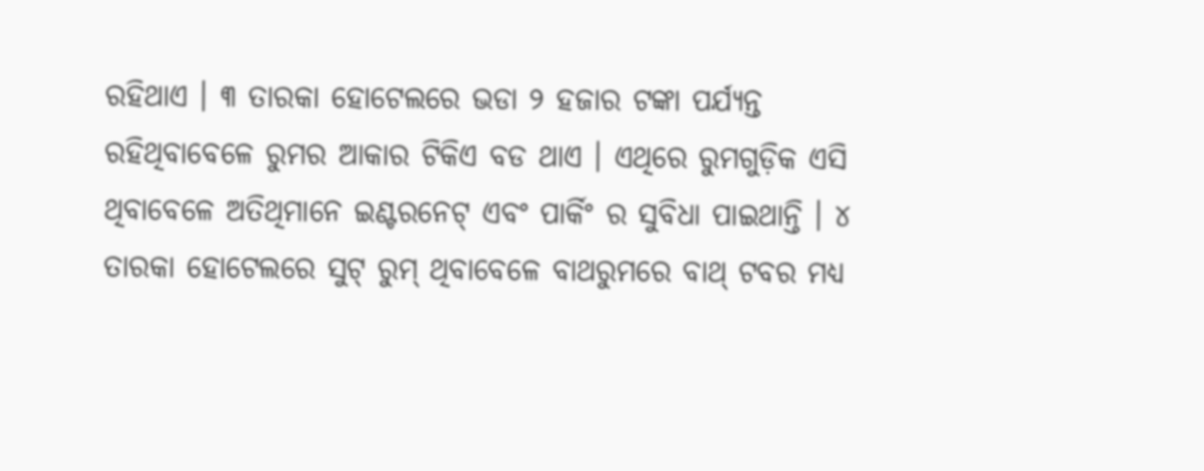ରହିଥାଏ । ୩ ତାରକା ହୋଟେଲରେ ଭଡା ୨ ହଜାର ଟଙ୍କା ପର୍ଯ୍ୟନ୍ତ ରହିଥିବାବେଳେ ରୁମର ଆକାର ଟିକିଏ ବଡ ଥାଏ । ଏଥିରେ ରୁମଗୁଡ଼ିକ ଏସି ଥିବାବେଳେ ଅତିଥିମାନେ ଇଣ୍ଟରନେଟ୍ ଏବଂ ପାର୍କିଂ ର ସୁବିଧା ପାଇଥାନ୍ତି । ୪ ତାରକା ହୋଟେଲରେ ସୁଟ୍ ରୁମ୍ ଥିବାବେଳେ ବାଥରୁମରେ ବାଥ୍ ଟବର ମଧ୍ୟ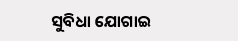ସୁବିଧା ଯୋଗାଇ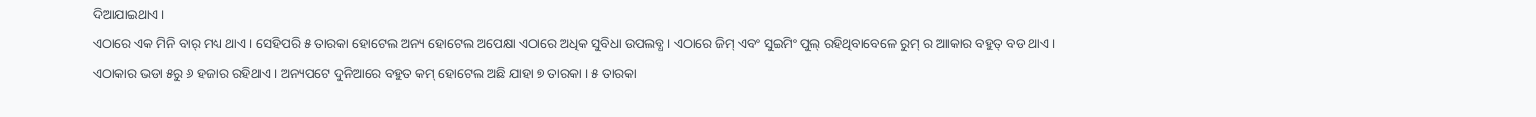ଦିଆଯାଇଥାଏ ।
ଏଠାରେ ଏକ ମିନି ବାର୍ ମଧ୍ୟ ଥାଏ । ସେହିପରି ୫ ତାରକା ହୋଟେଲ ଅନ୍ୟ ହୋଟେଲ ଅପେକ୍ଷା ଏଠାରେ ଅଧିକ ସୁବିଧା ଉପଲବ୍ଧ । ଏଠାରେ ଜିମ୍ ଏବଂ ସୁଇମିଂ ପୁଲ୍ ରହିଥିବାବେଳେ ରୁମ୍ ର ଆାକାର ବହୁତ୍ ବଡ ଥାଏ । ଏଠାକାର ଭଡା ୫ରୁ ୬ ହଜାର ରହିଥାଏ । ଅନ୍ୟପଟେ ଦୁନିଆରେ ବହୁତ କମ୍ ହୋଟେଲ ଅଛି ଯାହା ୭ ତାରକା । ୫ ତାରକା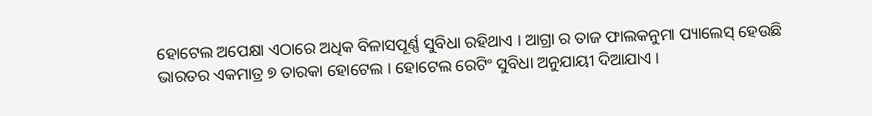ହୋଟେଲ ଅପେକ୍ଷା ଏଠାରେ ଅଧିକ ବିଳାସପୂର୍ଣ୍ଣ ସୁବିଧା ରହିଥାଏ । ଆଗ୍ରା ର ତାଜ ଫାଲକନୁମା ପ୍ୟାଲେସ୍ ହେଉଛି ଭାରତର ଏକମାତ୍ର ୭ ତାରକା ହୋଟେଲ । ହୋଟେଲ ରେଟିଂ ସୁବିଧା ଅନୁଯାୟୀ ଦିଆଯାଏ ।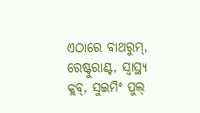ଏଠାରେ ବାଥରୁମ୍, ରେଷ୍ଟୁରାଣ୍ଟ, ସ୍ୱାସ୍ଥ୍ୟ କ୍ଲବ୍, ସୁଇମିଂ ପୁଲ୍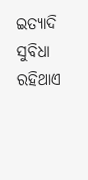ଇତ୍ୟାଦି ସୁବିଧା ରହିଥାଏ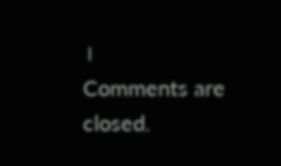।
Comments are closed.